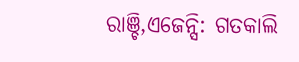ରାଞ୍ଚି,ଏଜେନ୍ସି: ଗତକାଲି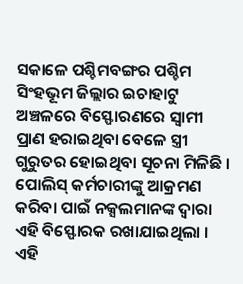ସକାଳେ ପଶ୍ଚିମବଙ୍ଗର ପଶ୍ଚିମ ସିଂହଭୂମ ଜିଲ୍ଲାର ଇଚାହାଟୁ ଅଞ୍ଚଳରେ ବିସ୍ଫୋରଣରେ ସ୍ବାମୀ ପ୍ରାଣ ହରାଇଥିବା ବେଳେ ସ୍ତ୍ରୀ ଗୁରୁତର ହୋଇଥିବା ସୂଚନା ମିଳିଛି । ପୋଲିସ୍ କର୍ମଚାରୀଙ୍କୁ ଆକ୍ରମଣ କରିବା ପାଇଁ ନକ୍ସଲମାନଙ୍କ ଦ୍ବାରା ଏହି ବିସ୍ଫୋରକ ରଖାଯାଇଥିଲା । ଏହି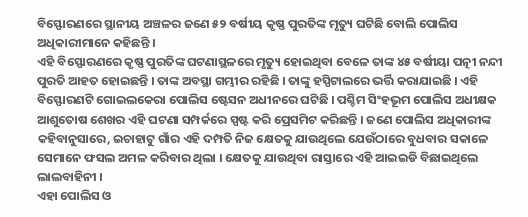ବିସ୍ଫୋରଣରେ ସ୍ଥାନୀୟ ଅଞ୍ଚଳର ଜଣେ ୫୨ ବର୍ଷୀୟ କୃଷ୍ଣ ପୁରତିଙ୍କ ମୃତ୍ୟୁ ଘଟିଛି ବୋଲି ପୋଲିସ ଅଧିକାରୀମାନେ କହିଛନ୍ତି ।
ଏହି ବିସ୍ଫୋରଣରେ କୃଷ୍ଣ ପୁରତିଙ୍କ ଘଟଣାସ୍ଥଳରେ ମୃତ୍ୟୁ ହୋଇଥିବା ବେଳେ ତାଙ୍କ ୪୫ ବର୍ଷୀୟା ପତ୍ନୀ ନନ୍ଦୀ ପୁରତି ଆହତ ହୋଇଛନ୍ତି । ତାଙ୍କ ଅବସ୍ଥା ଗମ୍ଭୀର ରହିଛି । ତାଙ୍କୁ ହସ୍ପିଟାଲରେ ଭର୍ତ୍ତି କରାଯାଇଛି । ଏହି ବିସ୍ଫୋରଣଟି ଗୋଇଲକେରା ପୋଲିସ ଷ୍ଟେସନ ଅଧୀନରେ ଘଟିଛି । ପଶ୍ଚିମ ସିଂହଭୂମ ପୋଲିସ ଅଧୀକ୍ଷକ ଆଶୁତୋଷ ଶେଖର ଏହି ଘଟଣା ସମ୍ପର୍କରେ ସ୍ପଷ୍ଟ କରି ପ୍ରେସମିଟ କରିଛନ୍ତି । ଜଣେ ପୋଲିସ ଅଧିକାରୀଙ୍କ କହିବାନୁସାରେ, ଇଚାହାଟୁ ଗାଁର ଏହି ଦମ୍ପତି ନିଜ କ୍ଷେତକୁ ଯାଉଥିଲେ ଯେଉଁଠାରେ ବୁଧବାର ସକାଳେ ସେମାନେ ଫସଲ ଅମଳ କରିବାର ଥିଲା । କ୍ଷେତକୁ ଯାଉଥିବା ରାସ୍ତାରେ ଏହି ଆଇଇଡି ବିଛାଇଥିଲେ ଲାଲବାହିନୀ ।
ଏହା ପୋଲିସ ଓ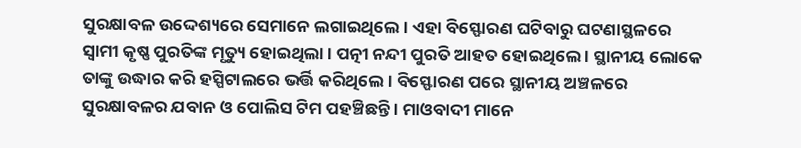ସୁରକ୍ଷାବଳ ଉଦ୍ଦେଶ୍ୟରେ ସେମାନେ ଲଗାଇଥିଲେ । ଏହା ବିସ୍ଫୋରଣ ଘଟିବାରୁ ଘଟଣାସ୍ଥଳରେ ସ୍ବାମୀ କୃଷ୍ଣ ପୁରତିଙ୍କ ମୃତ୍ୟୁ ହୋଇଥିଲା । ପତ୍ନୀ ନନ୍ଦୀ ପୁରତି ଆହତ ହୋଇଥିଲେ । ସ୍ଥାନୀୟ ଲୋକେ ତାଙ୍କୁ ଉଦ୍ଧାର କରି ହସ୍ପିଟାଲରେ ଭର୍ତ୍ତି କରିଥିଲେ । ବିସ୍ଫୋରଣ ପରେ ସ୍ଥାନୀୟ ଅଞ୍ଚଳରେ ସୁରକ୍ଷାବଳର ଯବାନ ଓ ପୋଲିସ ଟିମ ପହଞ୍ଚିଛନ୍ତି । ମାଓବାଦୀ ମାନେ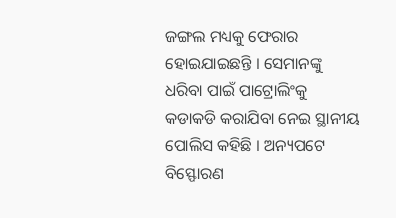ଜଙ୍ଗଲ ମଧ୍ୟକୁ ଫେରାର ହୋଇଯାଇଛନ୍ତି । ସେମାନଙ୍କୁ ଧରିବା ପାଇଁ ପାଟ୍ରୋଲିଂକୁ କଡାକଡି କରାଯିବା ନେଇ ସ୍ଥାନୀୟ ପୋଲିସ କହିଛି । ଅନ୍ୟପଟେ ବିସ୍ଫୋରଣ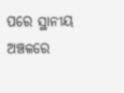ପରେ ସ୍ଥାନୀୟ ଅଞ୍ଚଳରେ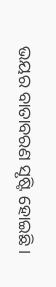ଭୟର ବାତାବରଣ ସୃଷ୍ଟି ହୋଇଛି ।